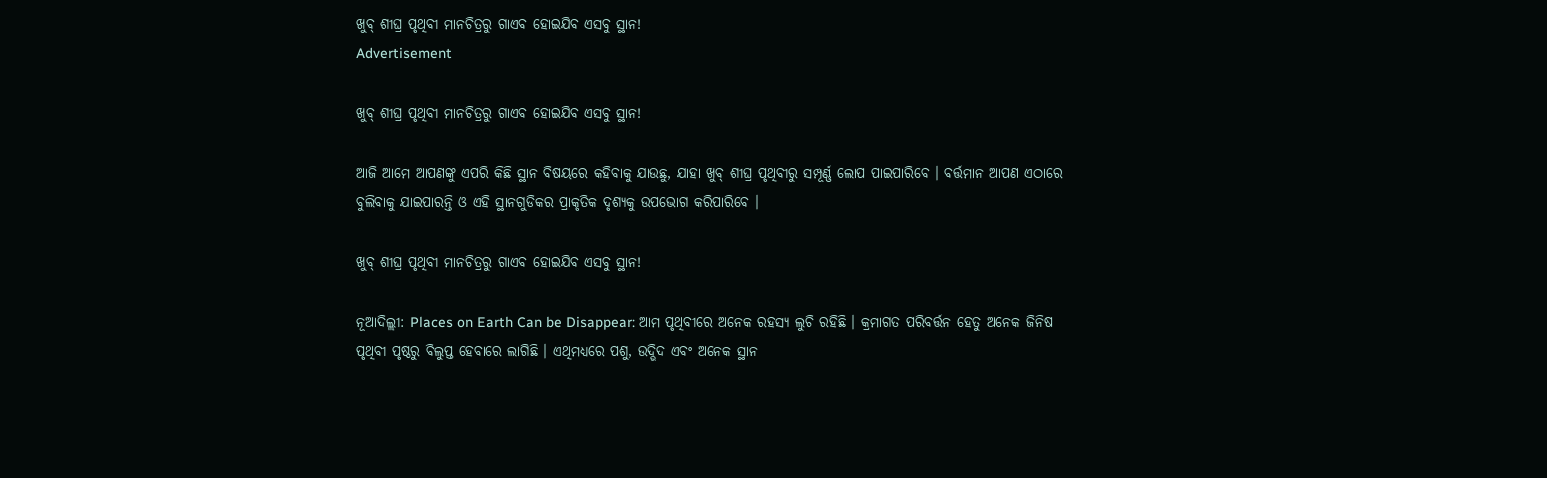ଖୁବ୍ ଶୀଘ୍ର ପୃଥିବୀ ମାନଚିତ୍ରରୁ ଗାଏବ ହୋଇଯିବ ଏସବୁ ସ୍ଥାନ!
Advertisement

ଖୁବ୍ ଶୀଘ୍ର ପୃଥିବୀ ମାନଚିତ୍ରରୁ ଗାଏବ ହୋଇଯିବ ଏସବୁ ସ୍ଥାନ!

ଆଜି ଆମେ ଆପଣଙ୍କୁ ଏପରି କିଛି ସ୍ଥାନ ବିଷୟରେ କହିବାକୁ ଯାଉଛୁ, ଯାହା ଖୁବ୍ ଶୀଘ୍ର ପୃଥିବୀରୁ ସମ୍ପୂର୍ଣ୍ଣ ଲୋପ ପାଇପାରିବେ । ବର୍ତ୍ତମାନ ଆପଣ ଏଠାରେ ବୁଲିବାକୁ ଯାଇପାରନ୍ତି ଓ ଏହି ସ୍ଥାନଗୁଡିକର ପ୍ରାକୃତିକ ଦୃଶ୍ୟକୁ ଉପଭୋଗ କରିପାରିବେ ।

ଖୁବ୍ ଶୀଘ୍ର ପୃଥିବୀ ମାନଚିତ୍ରରୁ ଗାଏବ ହୋଇଯିବ ଏସବୁ ସ୍ଥାନ!

ନୂଆଦିଲ୍ଲୀ: Places on Earth Can be Disappear: ଆମ ପୃଥିବୀରେ ଅନେକ ରହସ୍ୟ ଲୁଚି ରହିଛି । କ୍ରମାଗତ ପରିବର୍ତ୍ତନ ହେତୁ ଅନେକ ଜିନିଷ ପୃଥିବୀ ପୃଷ୍ଠରୁ ବିଲୁପ୍ତ ହେବାରେ ଲାଗିଛି । ଏଥିମଧ୍ୟରେ ପଶୁ, ଉଦ୍ଭିଦ ଏବଂ ଅନେକ ସ୍ଥାନ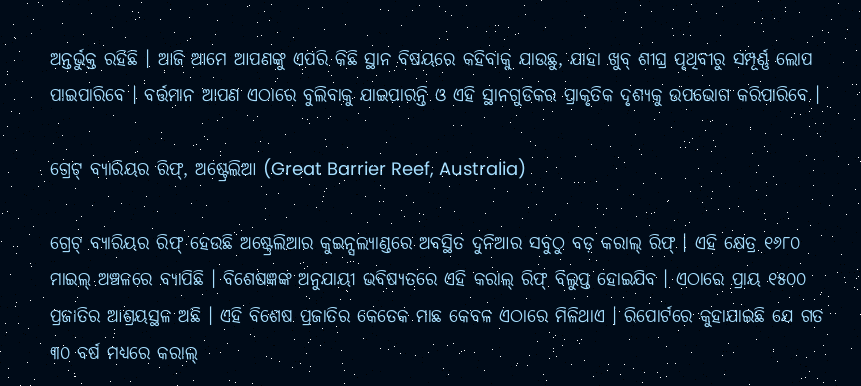ଅନ୍ତର୍ଭୁକ୍ତ ରହିଛି । ଆଜି ଆମେ ଆପଣଙ୍କୁ ଏପରି କିଛି ସ୍ଥାନ ବିଷୟରେ କହିବାକୁ ଯାଉଛୁ, ଯାହା ଖୁବ୍ ଶୀଘ୍ର ପୃଥିବୀରୁ ସମ୍ପୂର୍ଣ୍ଣ ଲୋପ ପାଇପାରିବେ । ବର୍ତ୍ତମାନ ଆପଣ ଏଠାରେ ବୁଲିବାକୁ ଯାଇପାରନ୍ତି ଓ ଏହି ସ୍ଥାନଗୁଡିକର ପ୍ରାକୃତିକ ଦୃଶ୍ୟକୁ ଉପଭୋଗ କରିପାରିବେ ।

ଗ୍ରେଟ୍ ବ୍ୟାରିୟର ରିଫ୍, ଅଷ୍ଟ୍ରେଲିଆ (Great Barrier Reef, Australia)

ଗ୍ରେଟ୍ ବ୍ୟାରିୟର ରିଫ୍ ହେଉଛି ଅଷ୍ଟ୍ରେଲିଆର କୁଇନ୍ସଲ୍ୟାଣ୍ଡରେ ଅବସ୍ଥିତ ଦୁନିଆର ସବୁଠୁ ବଡ଼ କରାଲ୍ ରିଫ୍ । ଏହି କ୍ଷେତ୍ର ୧୬୮୦ ମାଇଲ୍ ଅଞ୍ଚଳରେ ବ୍ୟାପିଛି । ବିଶେଷଜ୍ଞଙ୍କ ଅନୁଯାୟୀ ଭବିଷ୍ୟତରେ ଏହି କରାଲ୍ ରିଫ୍ ବିଲୁପ୍ତ ହୋଇଯିବ । ଏଠାରେ ପ୍ରାୟ ୧୫୦୦ ପ୍ରଜାତିର ଆଶ୍ରୟସ୍ଥଳ ଅଛି । ଏହି ବିଶେଷ ପ୍ରଜାତିର କେତେକ ମାଛ କେବଳ ଏଠାରେ ମିଳିଥାଏ । ରିପୋର୍ଟରେ କୁହାଯାଇଛି ଯେ ଗତ ୩୦ ବର୍ଷ ମଧ୍ୟରେ କରାଲ୍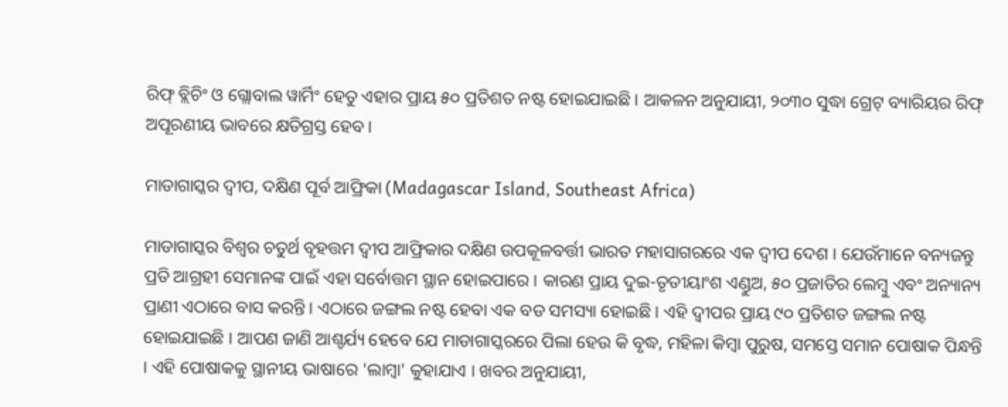ରିଫ୍ ବ୍ଲିଚିଂ ଓ ଗ୍ଲୋବାଲ ୱାର୍ମିଂ ହେତୁ ଏହାର ପ୍ରାୟ ୫୦ ପ୍ରତିଶତ ନଷ୍ଟ ହୋଇଯାଇଛି । ଆକଳନ ଅନୁଯାୟୀ, ୨୦୩୦ ସୁଦ୍ଧା ଗ୍ରେଟ୍ ବ୍ୟାରିୟର ରିଫ୍ ଅପୂରଣୀୟ ଭାବରେ କ୍ଷତିଗ୍ରସ୍ତ ହେବ ।

ମାଡାଗାସ୍କର ଦ୍ୱୀପ, ଦକ୍ଷିଣ ପୂର୍ବ ଆଫ୍ରିକା (Madagascar Island, Southeast Africa)

ମାଡାଗାସ୍କର ବିଶ୍ୱର ଚତୁର୍ଥ ବୃହତ୍ତମ ଦ୍ୱୀପ ଆଫ୍ରିକାର ଦକ୍ଷିଣ ଉପକୂଳବର୍ତ୍ତୀ ଭାରତ ମହାସାଗରରେ ଏକ ଦ୍ୱୀପ ଦେଶ । ଯେଉଁମାନେ ବନ୍ୟଜନ୍ତୁ ପ୍ରତି ଆଗ୍ରହୀ ସେମାନଙ୍କ ପାଇଁ ଏହା ସର୍ବୋତ୍ତମ ସ୍ଥାନ ହୋଇପାରେ । କାରଣ ପ୍ରାୟ ଦୁଇ-ତୃତୀୟାଂଶ ଏଣ୍ଡୁଅ, ୫୦ ପ୍ରଜାତିର ଲେମ୍ବୁ ଏବଂ ଅନ୍ୟାନ୍ୟ ପ୍ରାଣୀ ଏଠାରେ ବାସ କରନ୍ତି । ଏଠାରେ ଜଙ୍ଗଲ ନଷ୍ଟ ହେବା ଏକ ବଡ ସମସ୍ୟା ହୋଇଛି । ଏହି ଦ୍ୱୀପର ପ୍ରାୟ ୯୦ ପ୍ରତିଶତ ଜଙ୍ଗଲ ନଷ୍ଟ ହୋଇଯାଇଛି । ଆପଣ ଜାଣି ଆଶ୍ଚର୍ଯ୍ୟ ହେବେ ଯେ ମାଡାଗାସ୍କରରେ ପିଲା ହେଉ କି ବୃଦ୍ଧ, ମହିଳା କିମ୍ବା ପୁରୁଷ, ସମସ୍ତେ ସମାନ ପୋଷାକ ପିନ୍ଧନ୍ତି । ଏହି ପୋଷାକକୁ ସ୍ଥାନୀୟ ଭାଷାରେ 'ଲାମ୍ବା' କୁହାଯାଏ । ଖବର ଅନୁଯାୟୀ,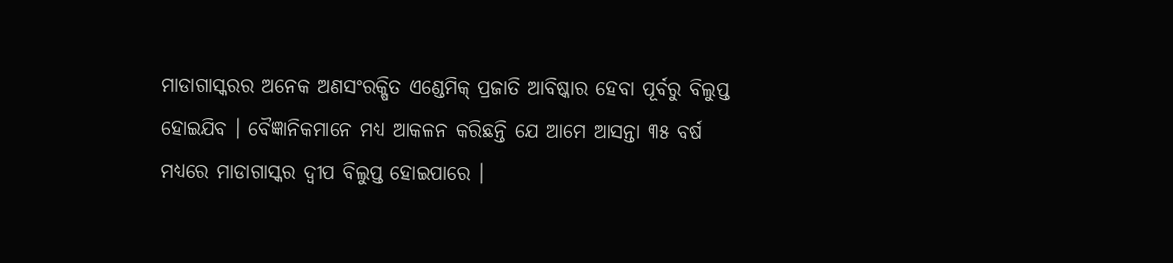ମାଡାଗାସ୍କରର ଅନେକ ଅଣସଂରକ୍ଷିତ ଏଣ୍ଡେମିକ୍ ପ୍ରଜାତି ଆବିଷ୍କାର ହେବା ପୂର୍ବରୁ ବିଲୁପ୍ତ ହୋଇଯିବ । ବୈଜ୍ଞାନିକମାନେ ମଧ୍ୟ ଆକଳନ କରିଛନ୍ତି ଯେ ଆମେ ଆସନ୍ତା ୩୫ ବର୍ଷ ମଧ୍ୟରେ ମାଡାଗାସ୍କର ଦ୍ୱୀପ ବିଲୁପ୍ତ ହୋଇପାରେ ।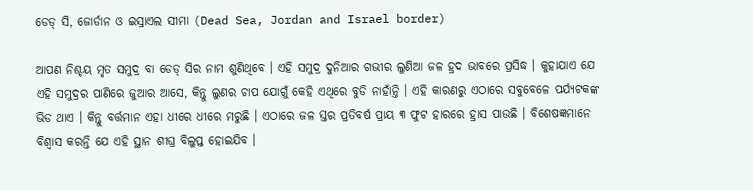ଡେଡ୍ ସି, ଜୋର୍ଡାନ ଓ ଇସ୍ରାଏଲ ସୀମା (Dead Sea, Jordan and Israel border)

ଆପଣ ନିଶ୍ଚୟ ମୃତ ସମୁଦ୍ର ବା ଡେଡ୍ ସିର ନାମ ଶୁଣିଥିବେ । ଏହି ସମୁଦ୍ର ଦୁନିଆର ଗଭୀର ଲୁଣିଆ ଜଳ ହ୍ରଦ ଭାବରେ ପ୍ରସିଦ୍ଧ । କୁହାଯାଏ ଯେ ଏହି ସମୁଦ୍ରର ପାଣିରେ ଜୁଆର ଆସେ, କିନ୍ତୁ ଲୁଣର ଚାପ ଯୋଗୁଁ କେହି ଏଥିରେ ବୁଡି ନାହାଁନ୍ତି । ଏହି କାରଣରୁ ଏଠାରେ ସବୁବେଳେ ପର୍ଯ୍ୟଟକଙ୍କ ଭିଡ ଥାଏ । କିନ୍ତୁ ବର୍ତ୍ତମାନ ଏହା ଧୀରେ ଧୀରେ ମରୁଛି । ଏଠାରେ ଜଳ ସ୍ତର ପ୍ରତିବର୍ଷ ପ୍ରାୟ ୩ ଫୁଟ ହାରରେ ହ୍ରାସ ପାଉଛି । ବିଶେଷଜ୍ଞମାନେ ବିଶ୍ୱାସ କରନ୍ତି ଯେ ଏହି ସ୍ଥାନ ଶୀଘ୍ର ବିଲୁପ୍ତ ହୋଇଯିବ ।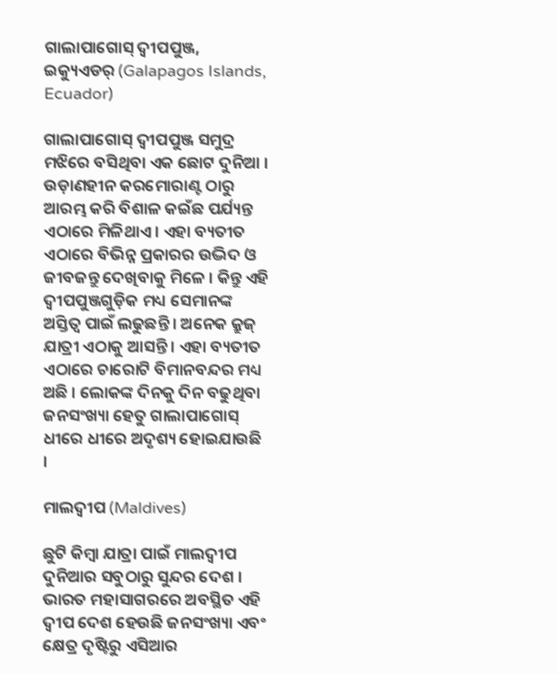ଗାଲାପାଗୋସ୍ ଦ୍ୱୀପପୁଞ୍ଜ, ଇକ୍ୟୁଏଡର୍ (Galapagos Islands, Ecuador)

ଗାଲାପାଗୋସ୍ ଦ୍ୱୀପପୁଞ୍ଜ ସମୁଦ୍ର ମଝିରେ ବସିଥିବା ଏକ ଛୋଟ ଦୁନିଆ । ଉଡ଼ାଣହୀନ କରମୋରାଣ୍ଟ ଠାରୁ ଆରମ୍ଭ କରି ବିଶାଳ କଇଁଛ ପର୍ଯ୍ୟନ୍ତ ଏଠାରେ ମିଳିଥାଏ । ଏହା ବ୍ୟତୀତ ଏଠାରେ ବିଭିନ୍ନ ପ୍ରକାରର ଉଦ୍ଭିଦ ଓ ଜୀବଜନ୍ତୁ ଦେଖିବାକୁ ମିଳେ । କିନ୍ତୁ ଏହି ଦ୍ୱୀପପୁଞ୍ଜଗୁଡ଼ିକ ମଧ୍ୟ ସେମାନଙ୍କ ଅସ୍ତିତ୍ୱ ପାଇଁ ଲଢୁଛନ୍ତି । ଅନେକ କ୍ରୁଜ୍ ଯାତ୍ରୀ ଏଠାକୁ ଆସନ୍ତି । ଏହା ବ୍ୟତୀତ ଏଠାରେ ଚାରୋଟି ବିମାନବନ୍ଦର ମଧ୍ୟ ଅଛି । ଲୋକଙ୍କ ଦିନକୁ ଦିନ ବଢୁଥିବା ଜନସଂଖ୍ୟା ହେତୁ ଗାଲାପାଗୋସ୍ ଧୀରେ ଧୀରେ ଅଦୃଶ୍ୟ ହୋଇଯାଉଛି ।

ମାଲଦ୍ୱୀପ (Maldives)

ଛୁଟି କିମ୍ବା ଯାତ୍ରା ପାଇଁ ମାଲଦ୍ୱୀପ ଦୁନିଆର ସବୁଠାରୁ ସୁନ୍ଦର ଦେଶ । ଭାରତ ମହାସାଗରରେ ଅବସ୍ଥିତ ଏହି ଦ୍ୱୀପ ଦେଶ ହେଉଛି ଜନସଂଖ୍ୟା ଏବଂ କ୍ଷେତ୍ର ଦୃଷ୍ଟିରୁ ଏସିଆର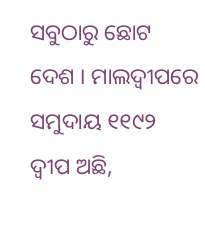ସବୁଠାରୁ ଛୋଟ ଦେଶ । ମାଲଦ୍ୱୀପରେ ସମୁଦାୟ ୧୧୯୨ ଦ୍ୱୀପ ଅଛି,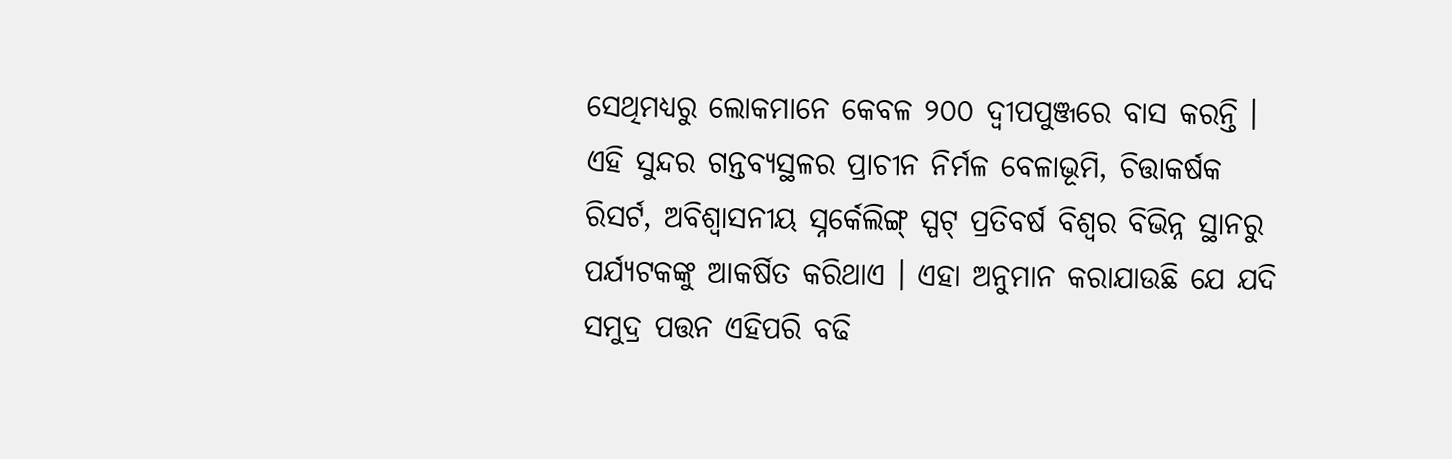ସେଥିମଧ୍ୟରୁ ଲୋକମାନେ କେବଳ ୨୦୦ ଦ୍ୱୀପପୁଞ୍ଜରେ ବାସ କରନ୍ତି । ଏହି ସୁନ୍ଦର ଗନ୍ତବ୍ୟସ୍ଥଳର ପ୍ରାଚୀନ ନିର୍ମଳ ବେଳାଭୂମି, ଚିତ୍ତାକର୍ଷକ ରିସର୍ଟ, ଅବିଶ୍ୱାସନୀୟ ସ୍ନର୍କେଲିଙ୍ଗ୍ ସ୍ପଟ୍ ପ୍ରତିବର୍ଷ ବିଶ୍ୱର ବିଭିନ୍ନ ସ୍ଥାନରୁ ପର୍ଯ୍ୟଟକଙ୍କୁ ଆକର୍ଷିତ କରିଥାଏ । ଏହା ଅନୁମାନ କରାଯାଉଛି ଯେ ଯଦି ସମୁଦ୍ର ପତ୍ତନ ଏହିପରି ବଢି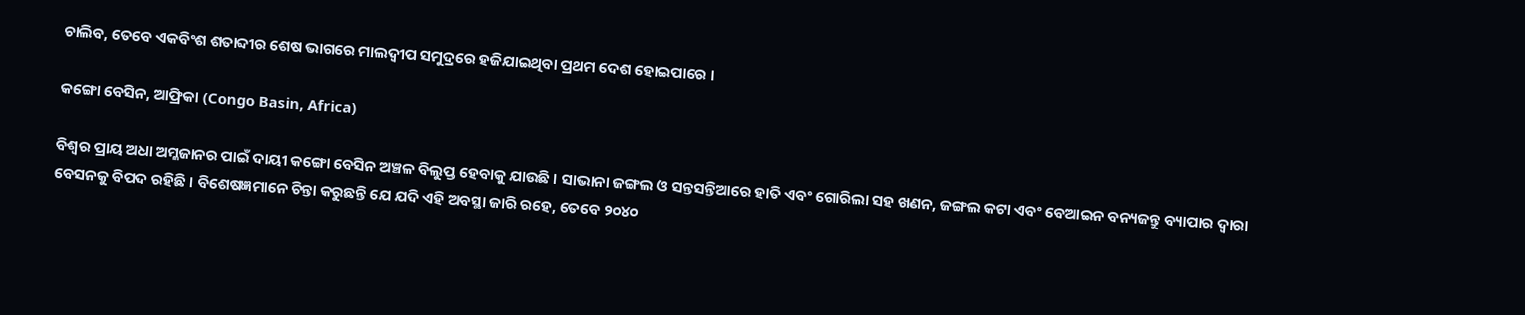ଚାଲିବ, ତେବେ ଏକବିଂଶ ଶତାବ୍ଦୀର ଶେଷ ଭାଗରେ ମାଲଦ୍ୱୀପ ସମୁଦ୍ରରେ ହଜିଯାଇଥିବା ପ୍ରଥମ ଦେଶ ହୋଇପାରେ ।

କଙ୍ଗୋ ବେସିନ, ଆଫ୍ରିକା (Congo Basin, Africa)

ବିଶ୍ୱର ପ୍ରାୟ ଅଧା ଅମ୍ଳଜାନର ପାଇଁ ଦାୟୀ କଙ୍ଗୋ ବେସିନ ଅଞ୍ଚଳ ବିଲୁପ୍ତ ହେବାକୁ ଯାଉଛି । ସାଭାନା ଜଙ୍ଗଲ ଓ ସନ୍ତସନ୍ତିଆରେ ହାତି ଏବଂ ଗୋରିଲା ସହ ଖଣନ, ଜଙ୍ଗଲ କଟା ଏବଂ ବେଆଇନ ବନ୍ୟଜନ୍ତୁ ବ୍ୟାପାର ଦ୍ୱାରା ବେସନକୁ ବିପଦ ରହିଛି । ବିଶେଷଜ୍ଞମାନେ ଚିନ୍ତା କରୁଛନ୍ତି ଯେ ଯଦି ଏହି ଅବସ୍ଥା ଜାରି ରହେ, ତେବେ ୨୦୪୦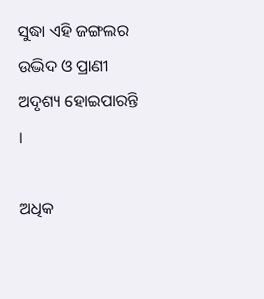ସୁଦ୍ଧା ଏହି ଜଙ୍ଗଲର ଉଦ୍ଭିଦ ଓ ପ୍ରାଣୀ ଅଦୃଶ୍ୟ ହୋଇପାରନ୍ତି ।

ଅଧିକ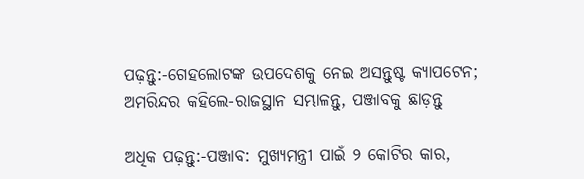ପଢ଼ନ୍ତୁ:-ଗେହଲୋଟଙ୍କ ଉପଦେଶକୁ ନେଇ ଅସନ୍ତୁଷ୍ଟ କ୍ୟାପଟେନ; ଅମରିନ୍ଦର କହିଲେ-ରାଜସ୍ଥାନ ସମ୍ଭାଳନ୍ତୁ, ପଞ୍ଜାବକୁ ଛାଡ଼ନ୍ତୁ

ଅଧିକ ପଢ଼ନ୍ତୁ:-ପଞ୍ଜାବ: ମୁଖ୍ୟମନ୍ତ୍ରୀ ପାଇଁ ୨ କୋଟିର କାର,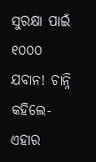ସୁରକ୍ଷା ପାଇଁ ୧୦୦୦ ଯବାନ! ଚାନ୍ନି କହିଲେ- ଏହାର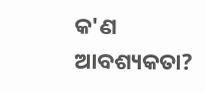କ'ଣ ଆବଶ୍ୟକତା?